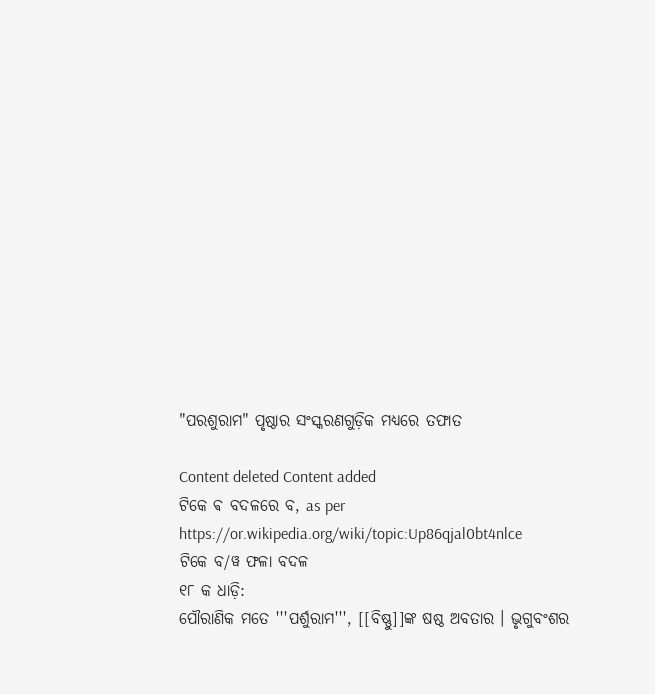"ପରଶୁରାମ" ପୃଷ୍ଠାର ସଂସ୍କରଣ‌ଗୁଡ଼ିକ ମଧ୍ୟରେ ତଫାତ

Content deleted Content added
ଟିକେ ଵ ବଦଳରେ ବ, as per https://or.wikipedia.org/wiki/topic:Up86qjal0bt4nlce
ଟିକେ ବ/ୱ ଫଳା ବଦଳ
୧୮ କ ଧାଡ଼ି:
ପୌରାଣିକ ମତେ '''ପର୍ଶୁରାମ''', [[ବିଷ୍ଣୁ]]ଙ୍କ ଷଷ୍ଠ ଅବତାର । ଭୃଗୁବଂଶର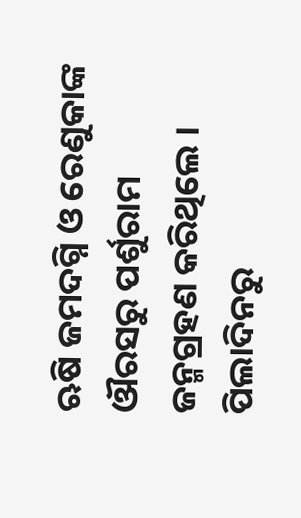ଋଷି ଜମଦଗ୍ନି ଓ ରେଣୁକାଙ୍କ ଔରସରୁ ପର୍ଶୁରାମ ଜନ୍ମଗ୍ରହଣ କରିଥିଲେ । ପିଲାଦିନରୁ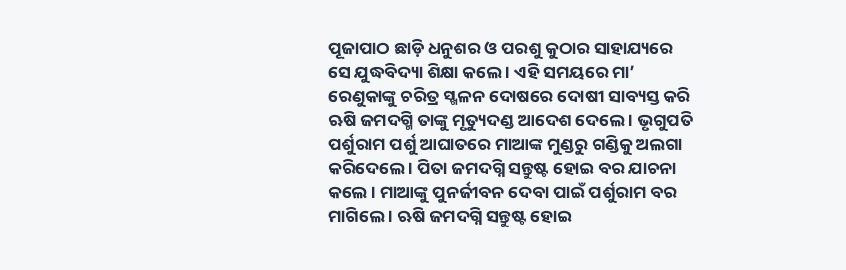ପୂଜାପାଠ ଛାଡ଼ି ଧନୁଶର ଓ ପରଶୁ କୁଠାର ସାହାଯ୍ୟରେ ସେ ଯୁଦ୍ଧବିଦ୍ୟା ଶିକ୍ଷା କଲେ । ଏହି ସମୟରେ ମା’ ରେଣୁକାଙ୍କୁ ଚରିତ୍ର ସ୍ଖଳନ ଦୋଷରେ ଦୋଷୀ ସାବ୍ୟସ୍ତ କରି ଋଷି ଜମଦଗ୍ମି ତାଙ୍କୁ ମୃତ୍ୟୁଦଣ୍ଡ ଆଦେଶ ଦେଲେ । ଭୃଗୁପତି ପର୍ଶୁରାମ ପର୍ଶୁ ଆଘାତରେ ମାଆଙ୍କ ମୁଣ୍ଡରୁ ଗଣ୍ଡିକୁ ଅଲଗା କରିଦେଲେ । ପିତା ଜମଦଗ୍ନି ସନ୍ତୁଷ୍ଟ ହୋଇ ବର ଯାଚନା କଲେ । ମାଆଙ୍କୁ ପୁନର୍ଜୀବନ ଦେବା ପାଇଁ ପର୍ଶୁରାମ ବର ମାଗିଲେ । ଋଷି ଜମଦଗ୍ନି ସନ୍ତୁଷ୍ଟ ହୋଇ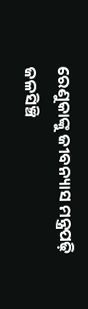ରେଣୁକାଙ୍କୁ ଜୀବନ୍ୟାସ ମନ୍ତ୍ରପଢ଼ି ଜଳସିଞ୍ଚି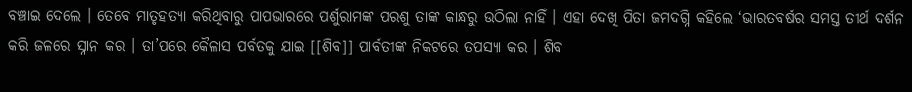ବଞ୍ଚାଇ ଦେଲେ । ତେବେ ମାତୃହତ୍ୟା କରିଥିବାରୁ ପାପଭାରରେ ପର୍ଶୁରାମଙ୍କ ପରଶୁ ତାଙ୍କ କାନ୍ଧରୁ ଉଠିଲା ନାହିଁ । ଏହା ଦେଖି ପିତା ଜମଦଗ୍ନି କହିଲେ ‘ଭାରତବର୍ଷର ସମସ୍ତ ତୀର୍ଥ ଦର୍ଶନ କରି ଜଳରେ ସ୍ନାନ କର । ତା’ପରେ କୈଳାସ ପର୍ବତକୁ ଯାଇ [[ଶିବ]] ପାର୍ବତୀଙ୍କ ନିକଟରେ ତପସ୍ୟା କର । ଶିବ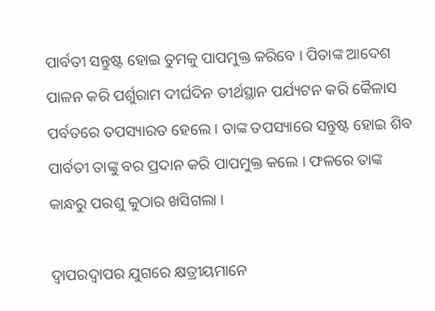ପାର୍ବତୀ ସନ୍ତୁଷ୍ଟ ହୋଇ ତୁମକୁ ପାପମୁକ୍ତ କରିବେ । ପିତାଙ୍କ ଆଦେଶ ପାଳନ କରି ପର୍ଶୁରାମ ଦୀର୍ଘଦିନ ତୀର୍ଥସ୍ଥାନ ପର୍ଯ୍ୟଟନ କରି କୈଳାସ ପର୍ବତରେ ତପସ୍ୟାରତ ହେଲେ । ତାଙ୍କ ତପସ୍ୟାରେ ସନ୍ତୁଷ୍ଟ ହୋଇ ଶିବ ପାର୍ବତୀ ତାଙ୍କୁ ବର ପ୍ରଦାନ କରି ପାପମୁକ୍ତ କଲେ । ଫଳରେ ତାଙ୍କ କାନ୍ଧରୁ ପରଶୁ କୁଠାର ଖସିଗଲା ।

ଦ୍ବାପରଦ୍ୱାପର ଯୁଗରେ କ୍ଷତ୍ରୀୟମାନେ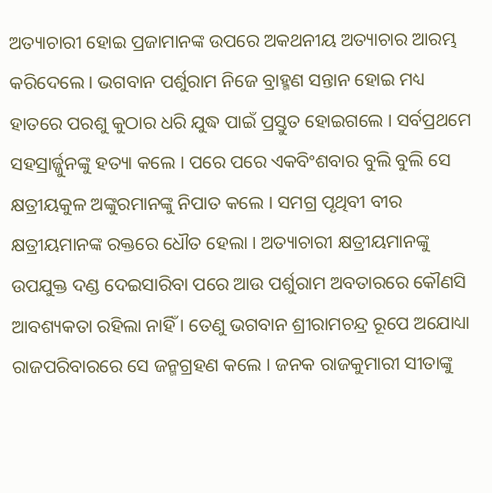ଅତ୍ୟାଚାରୀ ହୋଇ ପ୍ରଜାମାନଙ୍କ ଉପରେ ଅକଥନୀୟ ଅତ୍ୟାଚାର ଆରମ୍ଭ କରିଦେଲେ । ଭଗବାନ ପର୍ଶୁରାମ ନିଜେ ବ୍ରାହ୍ମଣ ସନ୍ତାନ ହୋଇ ମଧ୍ୟ ହାତରେ ପରଶୁ କୁଠାର ଧରି ଯୁଦ୍ଧ ପାଇଁ ପ୍ରସ୍ତୁତ ହୋଇଗଲେ । ସର୍ବପ୍ରଥମେ ସହସ୍ରାର୍ଜ୍ଜୁନଙ୍କୁ ହତ୍ୟା କଲେ । ପରେ ପରେ ଏକବିଂଶବାର ବୁଲି ବୁଲି ସେ କ୍ଷତ୍ରୀୟକୁଳ ଅଙ୍କୁରମାନଙ୍କୁ ନିପାତ କଲେ । ସମଗ୍ର ପୃଥିବୀ ବୀର କ୍ଷତ୍ରୀୟମାନଙ୍କ ରକ୍ତରେ ଧୌତ ହେଲା । ଅତ୍ୟାଚାରୀ କ୍ଷତ୍ରୀୟମାନଙ୍କୁ ଉପଯୁକ୍ତ ଦଣ୍ଡ ଦେଇସାରିବା ପରେ ଆଉ ପର୍ଶୁରାମ ଅବତାରରେ କୌଣସି ଆବଶ୍ୟକତା ରହିଲା ନାହିଁ । ତେଣୁ ଭଗବାନ ଶ୍ରୀରାମଚନ୍ଦ୍ର ରୂପେ ଅଯୋଧ୍ୟା ରାଜପରିବାରରେ ସେ ଜନ୍ମଗ୍ରହଣ କଲେ । ଜନକ ରାଜକୁମାରୀ ସୀତାଙ୍କୁ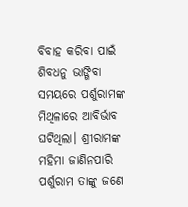ବିବାହ କରିବା ପାଇଁ ଶିବଧନୁ ଭାଙ୍ଗିବା ସମୟରେ ପର୍ଶୁରାମଙ୍କ ମିଥିଳାରେ ଆବିର୍ଭାବ ଘଟିଥିଲା। ଶ୍ରୀରାମଙ୍କ ମହିମା ଜାଣିନପାରି ପର୍ଶୁରାମ ତାଙ୍କୁ ଜଣେ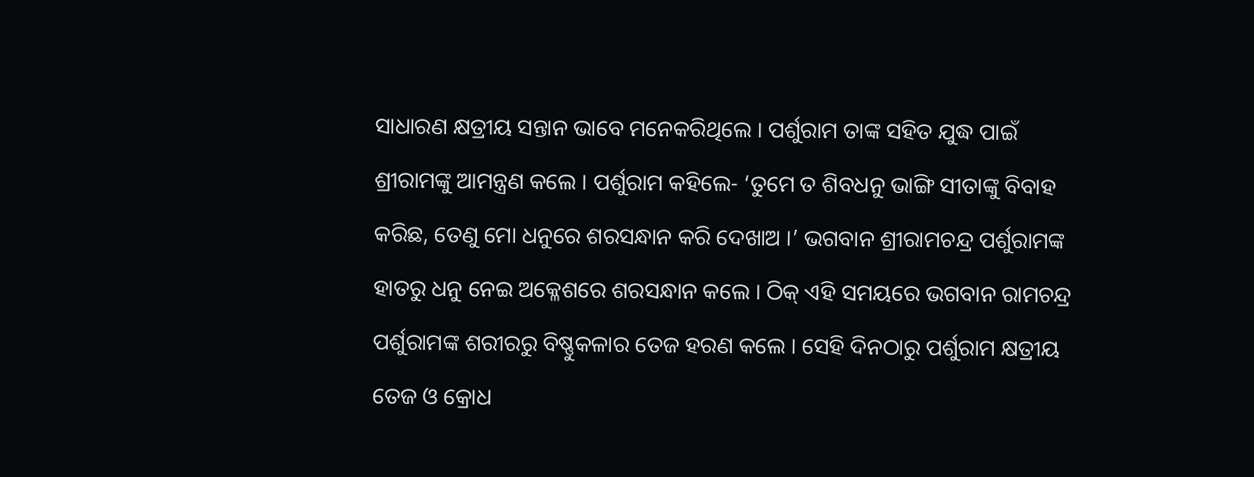ସାଧାରଣ କ୍ଷତ୍ରୀୟ ସନ୍ତାନ ଭାବେ ମନେକରିଥିଲେ । ପର୍ଶୁରାମ ତାଙ୍କ ସହିତ ଯୁଦ୍ଧ ପାଇଁ ଶ୍ରୀରାମଙ୍କୁ ଆମନ୍ତ୍ରଣ କଲେ । ପର୍ଶୁରାମ କହିଲେ- ‘ତୁମେ ତ ଶିବଧନୁ ଭାଙ୍ଗି ସୀତାଙ୍କୁ ବିବାହ କରିଛ, ତେଣୁ ମୋ ଧନୁରେ ଶରସନ୍ଧାନ କରି ଦେଖାଅ ।’ ଭଗବାନ ଶ୍ରୀରାମଚନ୍ଦ୍ର ପର୍ଶୁରାମଙ୍କ ହାତରୁ ଧନୁ ନେଇ ଅକ୍ଳେଶରେ ଶରସନ୍ଧାନ କଲେ । ଠିକ୍ ଏହି ସମୟରେ ଭଗବାନ ରାମଚନ୍ଦ୍ର ପର୍ଶୁରାମଙ୍କ ଶରୀରରୁ ବିଷ୍ଣୁକଳାର ତେଜ ହରଣ କଲେ । ସେହି ଦିନଠାରୁ ପର୍ଶୁରାମ କ୍ଷତ୍ରୀୟ ତେଜ ଓ କ୍ରୋଧ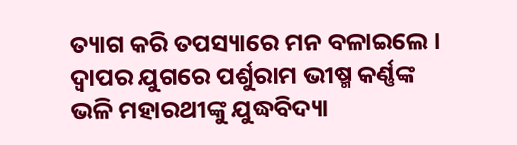ତ୍ୟାଗ କରି ତପସ୍ୟାରେ ମନ ବଳାଇଲେ । ଦ୍ୱାପର ଯୁଗରେ ପର୍ଶୁରାମ ଭୀଷ୍ମ କର୍ଣ୍ଣଙ୍କ ଭଳି ମହାରଥୀଙ୍କୁ ଯୁଦ୍ଧବିଦ୍ୟା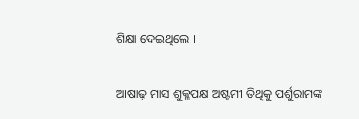ଶିକ୍ଷା ଦେଇଥିଲେ ।

ଆଷାଢ଼ ମାସ ଶୁକ୍ଳପକ୍ଷ ଅଷ୍ଟମୀ ତିଥିକୁ ପର୍ଶୁରାମଙ୍କ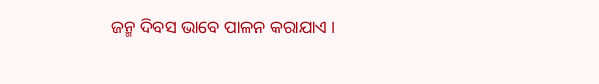ଜନ୍ମ ଦିବସ ଭାବେ ପାଳନ କରାଯାଏ ।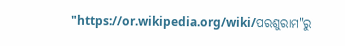"https://or.wikipedia.org/wiki/ପରଶୁରାମ"ରୁ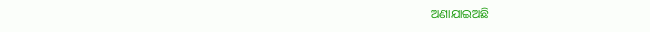ଅଣାଯାଇଅଛି